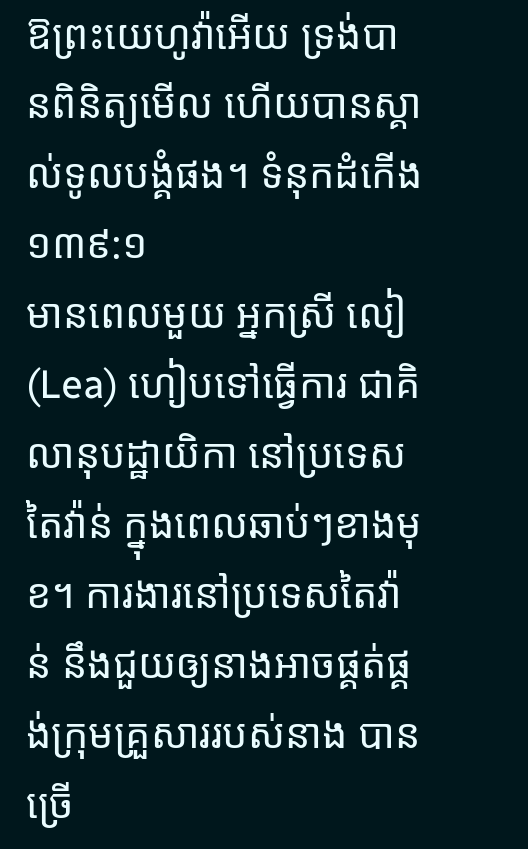ឱព្រះយេហូវ៉ាអើយ ទ្រង់បានពិនិត្យមើល ហើយបានស្គាល់ទូលបង្គំផង។ ទំនុកដំកើង ១៣៩:១
មានពេលមួយ អ្នកស្រី លៀ(Lea) ហៀបទៅធ្វើការ ជាគិលានុបដ្ឋាយិកា នៅប្រទេសតៃវ៉ាន់ ក្នុងពេលឆាប់ៗខាងមុខ។ ការងារនៅប្រទេសតៃវ៉ាន់ នឹងជួយឲ្យនាងអាចផ្គត់ផ្គង់ក្រុមគ្រួសាររបស់នាង បានច្រើ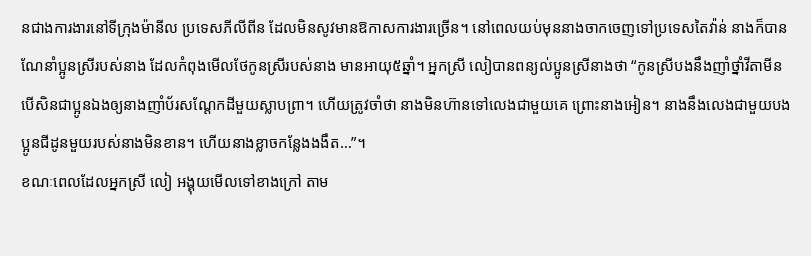នជាងការងារនៅទីក្រុងម៉ានីល ប្រទេសភីលីពីន ដែលមិនសូវមានឱកាសការងារច្រើន។ នៅពេលយប់មុននាងចាកចេញទៅប្រទេសតៃវ៉ាន់ នាងក៏បានណែនាំប្អូនស្រីរបស់នាង ដែលកំពុងមើលថែកូនស្រីរបស់នាង មានអាយុ៥ឆ្នាំ។ អ្នកស្រី លៀបានពន្យល់ប្អូនស្រីនាងថា “កូនស្រីបងនឹងញាំថ្នាំវីតាមីន បើសិនជាប្អូនឯងឲ្យនាងញាំប័រសណ្តែកដីមួយស្លាបព្រា។ ហើយត្រូវចាំថា នាងមិនហ៊ានទៅលេងជាមួយគេ ព្រោះនាងអៀន។ នាងនឹងលេងជាមួយបងប្អូនជីដូនមួយរបស់នាងមិនខាន។ ហើយនាងខ្លាចកន្លែងងងឹត…”។
ខណៈពេលដែលអ្នកស្រី លៀ អង្គុយមើលទៅខាងក្រៅ តាម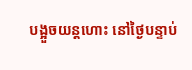បង្អួចយន្តហោះ នៅថ្ងៃបន្ទាប់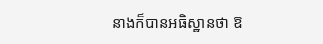នាងក៏បានអធិស្ឋានថា ឱ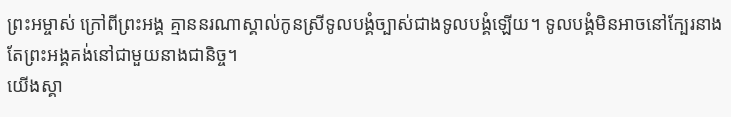ព្រះអម្ចាស់ ក្រៅពីព្រះអង្គ គ្មាននរណាស្គាល់កូនស្រីទូលបង្គំច្បាស់ជាងទូលបង្គំឡើយ។ ទូលបង្គំមិនអាចនៅក្បែរនាង តែព្រះអង្គគង់នៅជាមួយនាងជានិច្ច។
យើងស្គា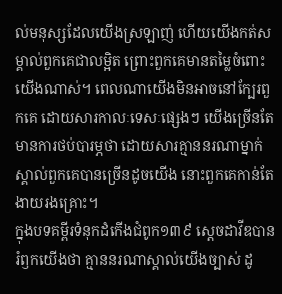ល់មនុស្សដែលយើងស្រឡាញ់ ហើយយើងកត់សម្គាល់ពួកគេជាលម្អិត ព្រោះពួកគេមានតម្លៃចំពោះយើងណាស់។ ពេលណាយើងមិនអាចនៅក្បែរពួកគេ ដោយសារកាលៈទេសៈផ្សេងៗ យើងច្រើនតែមានការថប់បារម្ភថា ដោយសារគ្មាននរណាម្នាក់ស្គាល់ពួកគេបានច្រើនដូចយើង នោះពួកគេកាន់តែងាយរងគ្រោះ។
ក្នុងបទគម្ពីរទំនុកដំកើងជំពូក១៣៩ ស្តេចដាវីឌបានរំឭកយើងថា គ្មាននរណាស្គាល់យើងច្បាស់ ដូ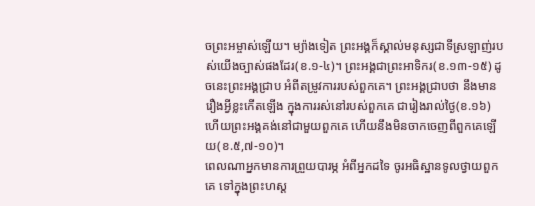ចព្រះអម្ចាស់ឡើយ។ ម្យ៉ាងទៀត ព្រះអង្គក៏ស្គាល់មនុស្សជាទីស្រឡាញ់របស់យើងច្បាស់ផងដែរ(ខ.១-៤)។ ព្រះអង្គជាព្រះអាទិករ(ខ.១៣-១៥) ដូចនេះព្រះអង្គជ្រាប អំពីតម្រូវការរបស់ពួកគេ។ ព្រះអង្គជ្រាបថា នឹងមានរឿងអ្វីខ្លះកើតឡើង ក្នុងការរស់នៅរបស់ពួកគេ ជារៀងរាល់ថ្ងៃ(ខ.១៦) ហើយព្រះអង្គគង់នៅជាមួយពួកគេ ហើយនឹងមិនចាកចេញពីពួកគេឡើយ(ខ.៥,៧-១០)។
ពេលណាអ្នកមានការព្រួយបារម្ភ អំពីអ្នកដទៃ ចូរអធិស្ឋានទូលថ្វាយពួកគេ ទៅក្នុងព្រះហស្ត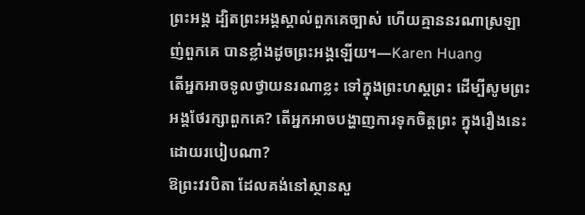ព្រះអង្គ ដ្បិតព្រះអង្គស្គាល់ពួកគេច្បាស់ ហើយគ្មាននរណាស្រឡាញ់ពួកគេ បានខ្លាំងដូចព្រះអង្គឡើយ។—Karen Huang
តើអ្នកអាចទូលថ្វាយនរណាខ្លះ ទៅក្នុងព្រះហស្តព្រះ ដើម្បីសូមព្រះអង្គថែរក្សាពួកគេ? តើអ្នកអាចបង្ហាញការទុកចិត្តព្រះ ក្នុងរឿងនេះ ដោយរបៀបណា?
ឱព្រះវរបិតា ដែលគង់នៅស្ថានសួ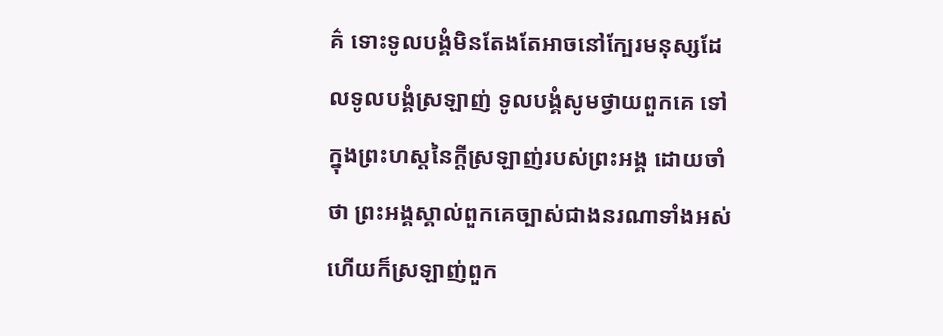គ៌ ទោះទូលបង្គំមិនតែងតែអាចនៅក្បែរមនុស្សដែលទូលបង្គំស្រឡាញ់ ទូលបង្គំសូមថ្វាយពួកគេ ទៅក្នុងព្រះហស្តនៃក្តីស្រឡាញ់របស់ព្រះអង្គ ដោយចាំថា ព្រះអង្គស្គាល់ពួកគេច្បាស់ជាងនរណាទាំងអស់ ហើយក៏ស្រឡាញ់ពួក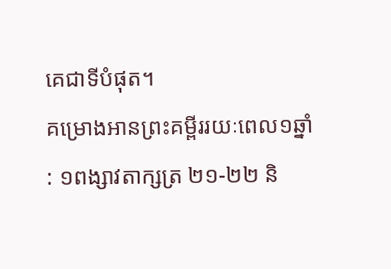គេជាទីបំផុត។
គម្រោងអានព្រះគម្ពីររយៈពេល១ឆ្នាំ : ១ពង្សាវតាក្សត្រ ២១-២២ និ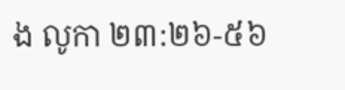ង លូកា ២៣:២៦-៥៦